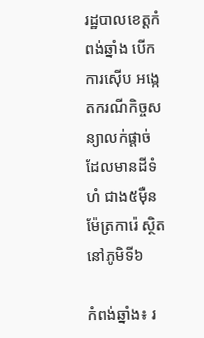រដ្ឋបាលខេត្តកំពង់ឆ្នាំង បើកការស៊ើប អង្កេតករណីកិច្ចសន្យាលក់ផ្តាច់ ដែលមានដីទំហំ ជាង៥ម៉ឺន ម៉ែត្រការ៉េ ស្ថិតនៅភូមិទី៦

កំពង់ឆ្នាំង៖ រ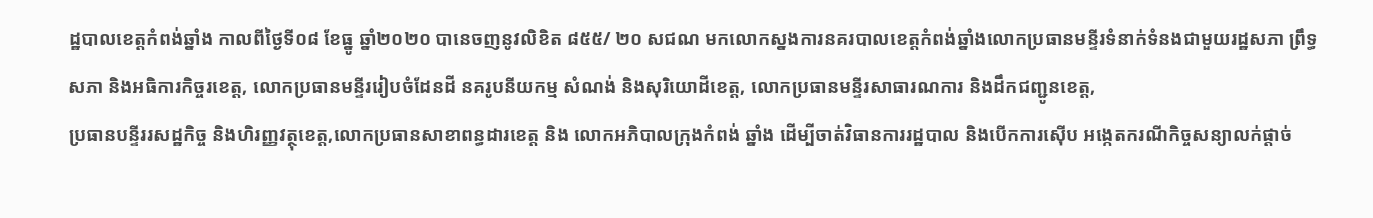ដ្ឋបាលខេត្តកំពង់ឆ្នាំង កាលពីថ្ងៃទី០៨ ខែធ្នូ ឆ្នាំ២០២០ បានេចញនូវលិខិត ៨៥៥/ ២០ សជណ មកលោកស្នងការនគរបាលខេត្តកំពង់ឆ្នាំងលោកប្រធានមន្ទីរទំនាក់ទំនងជាមួយរដ្ឋសភា ព្រឹទ្ធ សភា និងអធិការកិច្ចរខេត្ត, លោកប្រធានមន្ទីររៀបចំដែនដី នគរូបនីយកម្ម សំណង់ និងសុរិយោដីខេត្ត, លោកប្រធានមន្ទីរសាធារណការ និងដឹកជញ្ជូនខេត្ត,
ប្រធានបន្ទីររសដ្ឋកិច្ច និងហិរញ្ញវត្ថុខេត្ត,លោកប្រធានសាខាពន្ធដារខេត្ត និង លោកអភិបាលក្រុងកំពង់ ឆ្នាំង ដើម្បីចាត់វិធានការរដ្ឋបាល និងបើកការស៊ើប អង្កេតករណីកិច្ចសន្យាលក់ផ្តាច់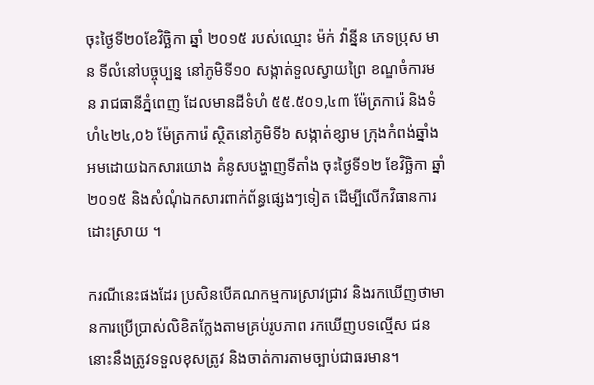ចុះថ្ងៃទី២០ខែវិច្ឆិកា ឆ្នាំ ២០១៥ របស់ឈ្មោះ ម៉ក់ វ៉ាន្នីន ភេទប្រុស មាន ទីលំនៅបច្ចុប្បន្ន នៅភូមិទី១០ សង្កាត់ទួលស្វាយព្រៃ ខណ្ឌចំការមន រាជធានីភ្នំពេញ ដែលមានដីទំហំ ៥៥.៥០១,៤៣ ម៉ែត្រការ៉េ និងទំហំ៤២៤,០៦ ម៉ែត្រការ៉េ ស្ថិតនៅភូមិទី៦ សង្កាត់ខ្សាម ក្រុងកំពង់ឆ្នាំង អមដោយឯកសារយោង គំនូសបង្ហាញទីតាំង ចុះថ្ងៃទី១២ ខែវិច្ឆិកា ឆ្នាំ២០១៥ និងសំណុំឯកសារពាក់ព័ន្ធផ្សេងៗទៀត ដើម្បីលើកវិធានការដោះស្រាយ ។

ករណីនេះផងដែរ ប្រសិនបើគណកម្មការស្រាវជ្រាវ និងរកឃើញថាមានការប្រើប្រាស់លិខិតក្លែងតាមគ្រប់រូបភាព រកឃើញបទល្មើស ជននោះនឹងត្រូវទទួលខុសត្រូវ និងចាត់ការតាមច្បាប់ជាធរមាន។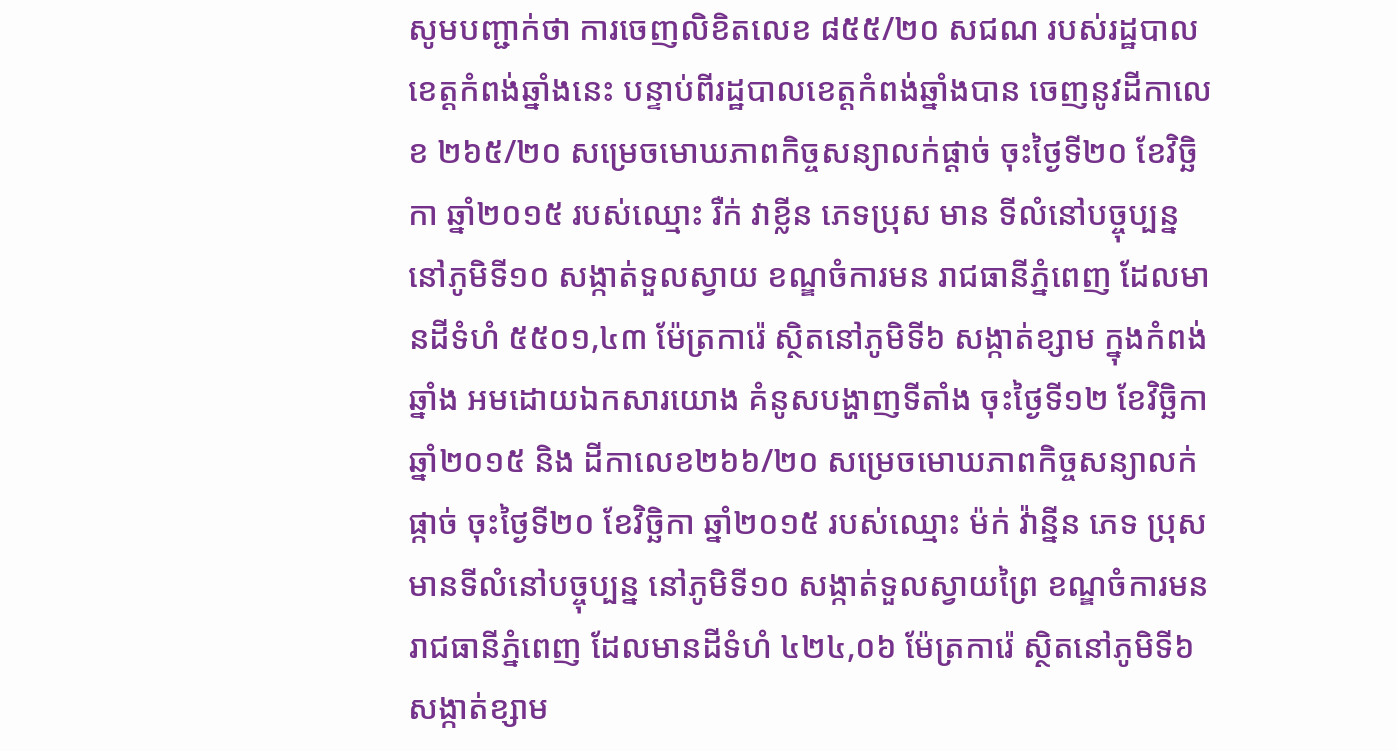សូមបញ្ជាក់ថា ការចេញលិខិតលេខ ៨៥៥/២០ សជណ របស់រដ្ឋបាលខេត្តកំពង់ឆ្នាំងនេះ បន្ទាប់ពីរដ្ឋបាលខេត្តកំពង់ឆ្នាំងបាន ចេញនូវដីកាលេខ ២៦៥/២០ សម្រេចមោឃភាពកិច្ចសន្យាលក់ផ្តាច់ ចុះថ្ងៃទី២០ ខែវិច្ឆិកា ឆ្នាំ២០១៥ របស់ឈ្មោះ រឺក់ វាខ្លីន ភេទប្រុស មាន ទីលំនៅបច្ចុប្បន្ន នៅភូមិទី១០ សង្កាត់ទួលស្វាយ ខណ្ឌចំការមន រាជធានីភ្នំពេញ ដែលមានដីទំហំ ៥៥០១,៤៣ ម៉ែត្រការ៉េ ស្ថិតនៅភូមិទី៦ សង្កាត់ខ្សាម ក្នុងកំពង់ឆ្នាំង អមដោយឯកសារយោង គំនូសបង្ហាញទីតាំង ចុះថ្ងៃទី១២ ខែវិច្ឆិកា ឆ្នាំ២០១៥ និង ដីកាលេខ២៦៦/២០ សម្រេចមោឃភាពកិច្ចសន្យាលក់ផ្កាច់ ចុះថ្ងៃទី២០ ខែវិច្ឆិកា ឆ្នាំ២០១៥ របស់ឈ្មោះ ម៉ក់ វ៉ាន្នីន ភេទ ប្រុស មានទីលំនៅបច្ចុប្បន្ន នៅភូមិទី១០ សង្កាត់ទួលស្វាយព្រៃ ខណ្ឌចំការមន រាជធានីភ្នំពេញ ដែលមានដីទំហំ ៤២៤,០៦ ម៉ែត្រការ៉េ ស្ថិតនៅភូមិទី៦ សង្កាត់ខ្សាម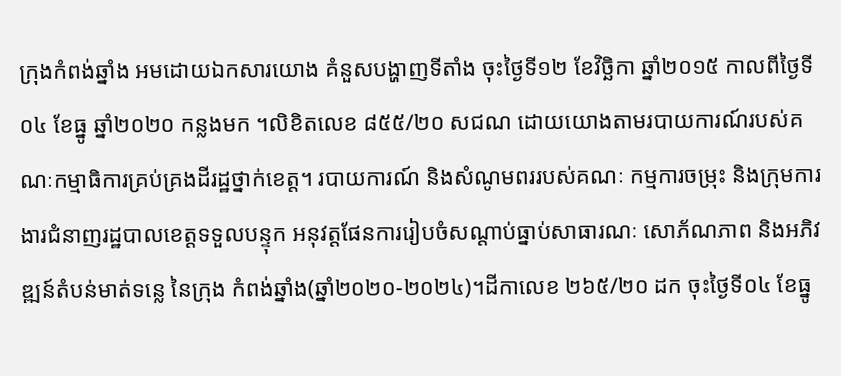ក្រុងកំពង់ឆ្នាំង អមដោយឯកសារយោង គំនួសបង្ហាញទីតាំង ចុះថ្ងៃទី១២ ខែវិច្ឆិកា ឆ្នាំ២០១៥ កាលពីថ្ងៃទី០៤ ខែធ្នូ ឆ្នាំ២០២០ កន្លងមក ។លិខិតលេខ ៨៥៥/២០ សជណ ដោយយោងតាមរបាយការណ៍របស់គណៈកម្មាធិការគ្រប់គ្រងដីរដ្ឋថ្នាក់ខេត្ត។ របាយការណ៍ និងសំណូមពររបស់គណៈ កម្មការចម្រុះ និងក្រុមការងារជំនាញរដ្ឋបាលខេត្តទទួលបន្ទុក អនុវត្តផែនការរៀបចំសណ្តាប់ធ្នាប់សាធារណៈ សោភ័ណភាព និងអភិវឌ្ឍន៍តំបន់មាត់ទន្លេ នៃក្រុង កំពង់ឆ្នាំង(ឆ្នាំ២០២០-២០២៤)។ដីកាលេខ ២៦៥/២០ ដក ចុះថ្ងៃទី០៤ ខែធ្នូ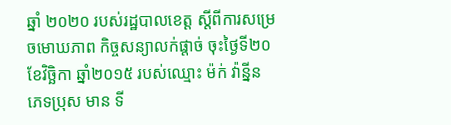ឆ្នាំ ២០២០ របស់រដ្ឋបាលខេត្ត ស្តីពីការសម្រេចមោឃភាព កិច្ចសន្យាលក់ផ្តាច់ ចុះថ្ងៃទី២០ ខែវិច្ឆិកា ឆ្នាំ២០១៥ របស់ឈ្មោះ ម៉ក់ វ៉ាន្នីន ភេទប្រុស មាន ទី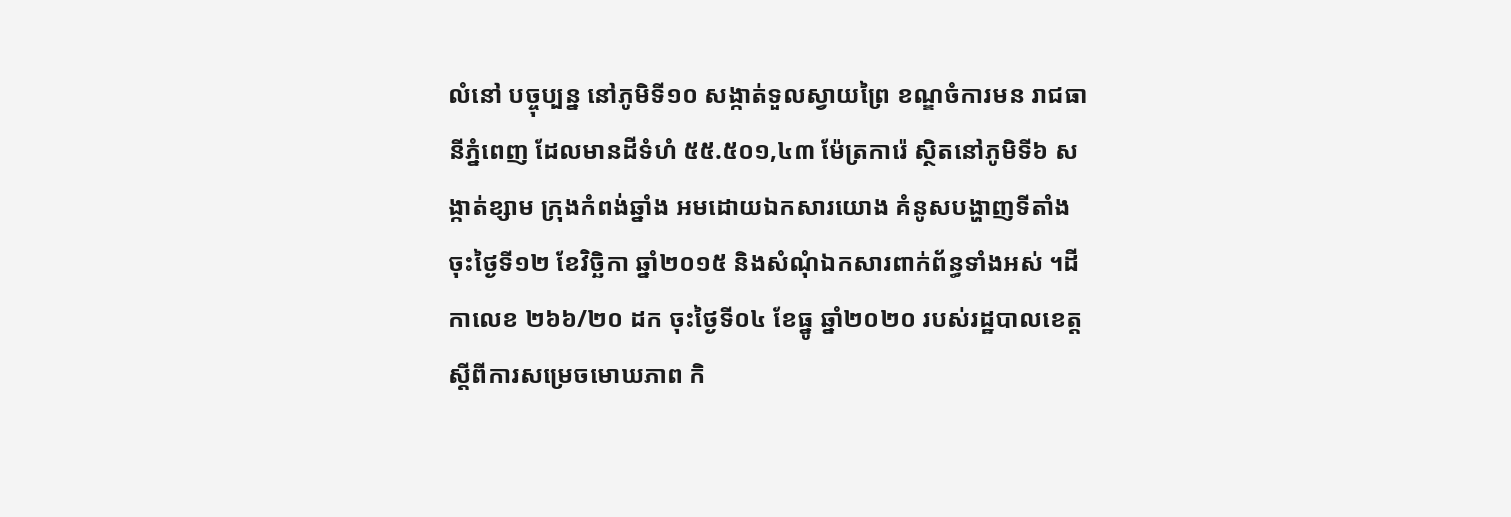លំនៅ បច្ចុប្បន្ន នៅភូមិទី១០ សង្កាត់ទួលស្វាយព្រៃ ខណ្ឌចំការមន រាជធានីភ្នំពេញ ដែលមានដីទំហំ ៥៥.៥០១,៤៣ ម៉ែត្រការ៉េ ស្ថិតនៅភូមិទី៦ សង្កាត់ខ្សាម ក្រុងកំពង់ឆ្នាំង អមដោយឯកសារយោង គំនូសបង្ហាញទីតាំង ចុះថ្ងៃទី១២ ខែវិច្ឆិកា ឆ្នាំ២០១៥ និងសំណុំឯកសារពាក់ព័ន្ធទាំងអស់ ។ដីកាលេខ ២៦៦/២០ ដក ចុះថ្ងៃទី០៤ ខែធ្នូ ឆ្នាំ២០២០ របស់រដ្ឋបាលខេត្ត ស្តីពីការសម្រេចមោឃភាព កិ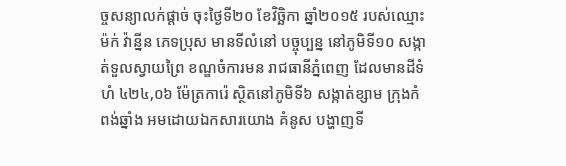ច្ចសន្យាលក់ផ្តាច់ ចុះថ្ងៃទី២០ ខែវិច្ឆិកា ឆ្នាំ២០១៥ របស់ឈ្មោះ ម៉ក់ វ៉ាន្នីន ភេទប្រុស មានទីលំនៅ បច្ចុប្បន្ន នៅភូមិទី១០ សង្កាត់ទួលស្វាយព្រៃ ខណ្ឌចំការមន រាជធានីភ្នំពេញ ដែលមានដីទំហំ ៤២៤,០៦ ម៉ែត្រការ៉េ ស្ថិតនៅភូមិទី៦ សង្កាត់ខ្សាម ក្រុងកំពង់ឆ្នាំង អមដោយឯកសារយោង គំនូស បង្ហាញទី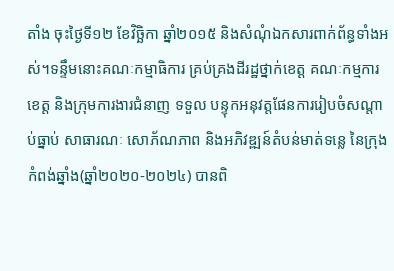តាំង ចុះថ្ងៃទី១២ ខែវិច្ឆិកា ឆ្នាំ២០១៥ និងសំណុំឯកសារពាក់ព័ន្ធទាំងអស់។ទន្ទឹមនោះគណៈកម្មាធិការ គ្រប់គ្រងដីរដ្ឋថ្នាក់ខេត្ត គណៈកម្មការខេត្ត និងក្រុមការងារជំនាញ ទទួល បន្ទុកអនុវត្តផែនការរៀបចំសណ្តាប់ធ្នាប់ សាធារណៈ សោភ័ណភាព និងអភិវឌ្ឍន៍តំបន់មាត់ទន្លេ នៃក្រុងកំពង់ឆ្នាំង(ឆ្នាំ២០២០-២០២៤) បានពិ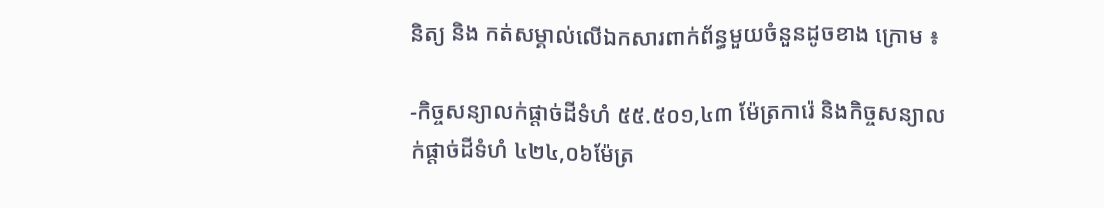និត្យ និង កត់សម្គាល់លើឯកសារពាក់ព័ន្ធមួយចំនួនដូចខាង ក្រោម ៖

-កិច្ចសន្យាលក់ផ្តាច់ដីទំហំ ៥៥.៥០១,៤៣ ម៉ែត្រការ៉េ និងកិច្ចសន្យាលក់ផ្តាច់ដីទំហំ ៤២៤,០៦ម៉ែត្រ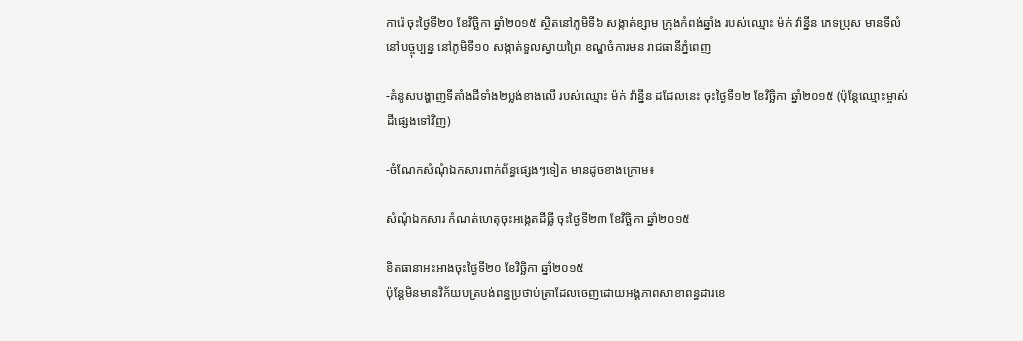ការ៉េ ចុះថ្ងៃទី២០ ខែវិច្ឆិកា ឆ្នាំ២០១៥ ស្ថិតនៅភូមិទី៦ សង្កាត់ខ្សាម ក្រុងកំពង់ឆ្នាំង របស់ឈ្មោះ ម៉ក់ វ៉ាន្នីន ភេទប្រុស មានទីលំនៅបច្ចុប្បន្ន នៅភូមិទី១០ សង្កាត់ទួលស្វាយព្រៃ ខណ្ឌចំការមន រាជធានីភ្នំពេញ

-គំនូសបង្ហាញទីតាំងដីទាំង២ប្លង់ខាងលើ របស់ឈ្មោះ ម៉ក់ វ៉ាន្នីន ដដែលនេះ ចុះថ្ងៃទី១២ ខែវិច្ឆិកា ឆ្នាំ២០១៥ (ប៉ុន្តែឈ្មោះម្ចាស់ដីផ្សេងទៅវិញ)

-ចំណែកសំណុំឯកសារពាក់ព័ន្ធផ្សេងៗទៀត មានដូចខាងក្រោម៖

សំណុំឯកសារ កំណត់ហេតុចុះអង្កេតដីធ្លី ចុះថ្ងៃទី២៣ ខែវិច្ឆិកា ឆ្នាំ២០១៥

ខិតធានាអះអាងចុះថ្ងៃទី២០ ខែវិច្ឆិកា ឆ្នាំ២០១៥
ប៉ុន្តែមិនមានវិក័យបត្របង់ពន្ធប្រថាប់ត្រាដែលចេញដោយអង្គភាពសាខាពន្ធដារខេ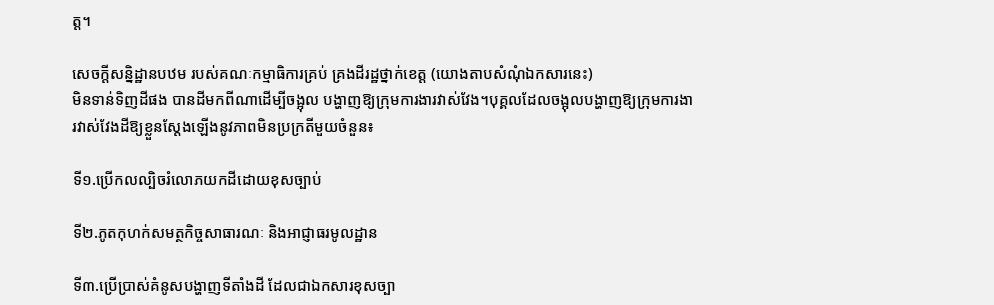ត្ត។

សេចក្តីសន្និដ្ឋានបឋម របស់គណៈកម្មាធិការគ្រប់ គ្រងដីរដ្ឋថ្នាក់ខេត្ត (យោងតាបសំណុំឯកសារនេះ)
មិនទាន់ទិញដីផង បានដីមកពីណាដើម្បីចង្អុល បង្ហាញឱ្យក្រុមការងារវាស់វែង។បុគ្គលដែលចង្អុលបង្ហាញឱ្យក្រុមការងារវាស់វែងដីឱ្យខ្លួនស្តែងឡើងនូវភាពមិនប្រក្រតីមួយចំនួន៖

ទី១.ប្រើកលល្បិចរំលោភយកដីដោយខុសច្បាប់

ទី២.ភូតកុហក់សមត្ថកិច្ចសាធារណៈ និងអាជ្ញាធរមូលដ្ឋាន

ទី៣.ប្រើប្រាស់គំនូសបង្ហាញទីតាំងដី ដែលជាឯកសារខុសច្បា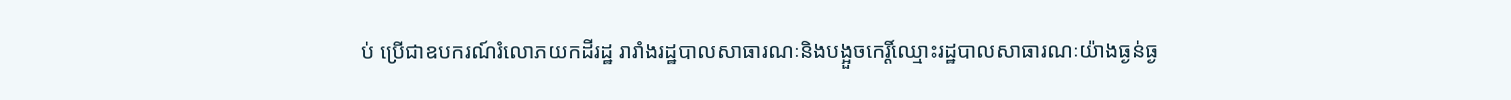ប់ ប្រើជាឧបករណ៍រំលោភយកដីរដ្ឋ រារាំងរដ្ឋបាលសាធារណៈនិងបង្អួចកេរ្តិ៍ឈ្មោះរដ្ឋបាលសាធារណៈយ៉ាងធ្ងន់ធ្ង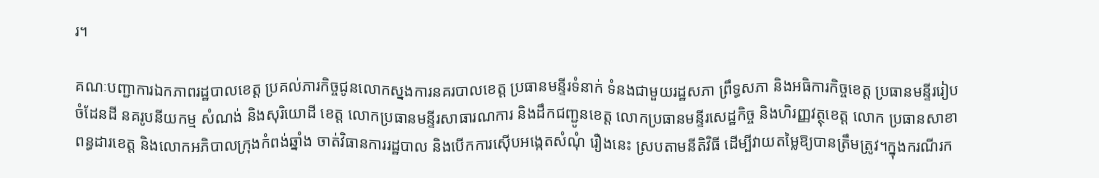រ។

គណៈបញ្ជាការឯកភាពរដ្ឋបាលខេត្ត ប្រគល់ភារកិច្ចជូនលោកស្នងការនគរបាលខេត្ត ប្រធានមន្ទីរទំនាក់ ទំនងជាមួយរដ្ឋសភា ព្រឹទ្ធសភា និងអធិការកិច្ចខេត្ត ប្រធានមន្ទីររៀបចំដែនដី នគរូបនីយកម្ម សំណង់ និងសុរិយោដី ខេត្ត លោកប្រធានមន្ទីរសាធារណការ និងដឹកជញ្ជូនខេត្ត លោកប្រធានមន្ទីរសេដ្ឋកិច្ច និងហិរញ្ញវត្ថុខេត្ត លោក ប្រធានសាខាពន្ធដារខេត្ត និងលោកអភិបាលក្រុងកំពង់ឆ្នាំង ចាត់វិធានការរដ្ឋបាល និងបើកការស៊ើបអង្កេតសំណុំ រឿងនេះ ស្របតាមនីតិវិធី ដើម្បីវាយតម្លៃឱ្យបានត្រឹមត្រូវ។ក្នុងករណីរក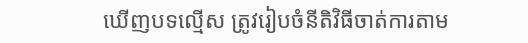ឃើញបទល្មើស ត្រូវរៀបចំនីតិវិធីចាត់ការតាម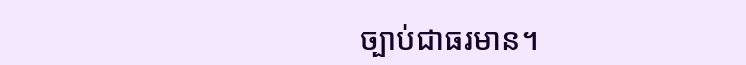ច្បាប់ជាធរមាន។